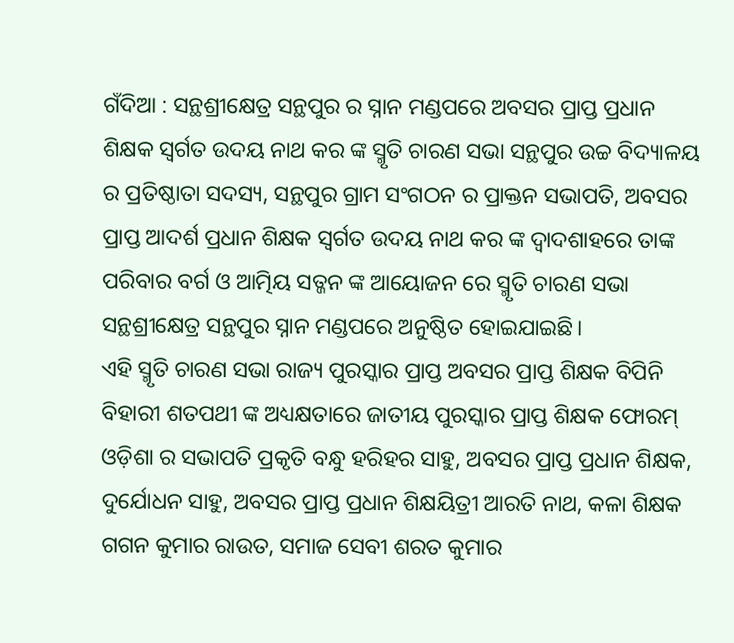ଗଁଦିଆ : ସନ୍ଥଶ୍ରୀକ୍ଷେତ୍ର ସନ୍ଥପୁର ର ସ୍ନାନ ମଣ୍ଡପରେ ଅବସର ପ୍ରାପ୍ତ ପ୍ରଧାନ ଶିକ୍ଷକ ସ୍ବର୍ଗତ ଉଦୟ ନାଥ କର ଙ୍କ ସ୍ମୃତି ଚାରଣ ସଭା ସନ୍ଥପୁର ଉଚ୍ଚ ବିଦ୍ୟାଳୟ ର ପ୍ରତିଷ୍ଠାତା ସଦସ୍ୟ, ସନ୍ଥପୁର ଗ୍ରାମ ସଂଗଠନ ର ପ୍ରାକ୍ତନ ସଭାପତି, ଅବସର ପ୍ରାପ୍ତ ଆଦର୍ଶ ପ୍ରଧାନ ଶିକ୍ଷକ ସ୍ବର୍ଗତ ଉଦୟ ନାଥ କର ଙ୍କ ଦ୍ବାଦଶାହରେ ତାଙ୍କ ପରିବାର ବର୍ଗ ଓ ଆତ୍ମିୟ ସତ୍ଜନ ଙ୍କ ଆୟୋଜନ ରେ ସ୍ମୃତି ଚାରଣ ସଭା ସନ୍ଥଶ୍ରୀକ୍ଷେତ୍ର ସନ୍ଥପୁର ସ୍ନାନ ମଣ୍ଡପରେ ଅନୁଷ୍ଠିତ ହୋଇଯାଇଛି।
ଏହି ସ୍ମୃତି ଚାରଣ ସଭା ରାଜ୍ୟ ପୁରସ୍କାର ପ୍ରାପ୍ତ ଅବସର ପ୍ରାପ୍ତ ଶିକ୍ଷକ ବିପିନି ବିହାରୀ ଶତପଥୀ ଙ୍କ ଅଧ୍ୟକ୍ଷତାରେ ଜାତୀୟ ପୁରସ୍କାର ପ୍ରାପ୍ତ ଶିକ୍ଷକ ଫୋରମ୍ ଓଡ଼ିଶା ର ସଭାପତି ପ୍ରକୃତି ବନ୍ଧୁ ହରିହର ସାହୁ, ଅବସର ପ୍ରାପ୍ତ ପ୍ରଧାନ ଶିକ୍ଷକ, ଦୁର୍ଯୋଧନ ସାହୁ, ଅବସର ପ୍ରାପ୍ତ ପ୍ରଧାନ ଶିକ୍ଷୟିତ୍ରୀ ଆରତି ନାଥ, କଳା ଶିକ୍ଷକ ଗଗନ କୁମାର ରାଉତ, ସମାଜ ସେବୀ ଶରତ କୁମାର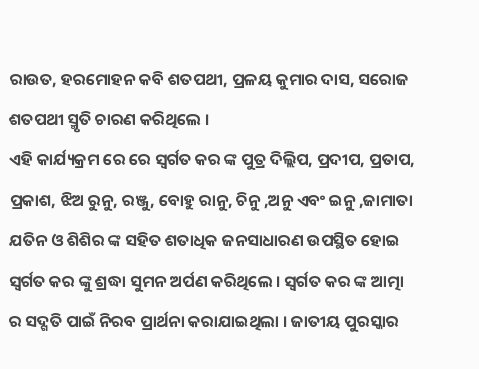ରାଉତ, ହରମୋହନ କବି ଶତପଥୀ, ପ୍ରଳୟ କୁମାର ଦାସ, ସରୋଜ ଶତପଥୀ ସ୍ମୃତି ଚାରଣ କରିଥିଲେ ।
ଏହି କାର୍ଯ୍ୟକ୍ରମ ରେ ରେ ସ୍ବର୍ଗତ କର ଙ୍କ ପୁତ୍ର ଦିଲ୍ଲିପ, ପ୍ରଦୀପ, ପ୍ରତାପ, ପ୍ରକାଶ, ଝିଅ ରୁନୁ, ରଞ୍ଜୁ, ବୋହୁ ରାନୁ, ଚିନୁ ,ଅନୁ ଏବଂ ଇନୁ ,ଜାମାତା ଯତିନ ଓ ଶିଶିର ଙ୍କ ସହିତ ଶତାଧିକ ଜନସାଧାରଣ ଉପସ୍ଥିତ ହୋଇ ସ୍ବର୍ଗତ କର ଙ୍କୁ ଶ୍ରଦ୍ଧା ସୁମନ ଅର୍ପଣ କରିଥିଲେ । ସ୍ବର୍ଗତ କର ଙ୍କ ଆତ୍ମା ର ସଦ୍ଗତି ପାଇଁ ନିରବ ପ୍ରାର୍ଥନା କରାଯାଇଥିଲା । ଜାତୀୟ ପୁରସ୍କାର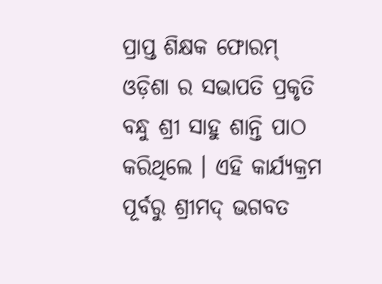ପ୍ରାପ୍ତ ଶିକ୍ଷକ ଫୋରମ୍ ଓଡ଼ିଶା ର ସଭାପତି ପ୍ରକୃତି ବନ୍ଧୁ ଶ୍ରୀ ସାହୁ ଶାନ୍ତି ପାଠ କରିଥିଲେ । ଏହି କାର୍ଯ୍ୟକ୍ରମ ପୂର୍ବରୁ ଶ୍ରୀମଦ୍ ଭଗବତ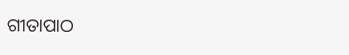ଗୀତାପାଠ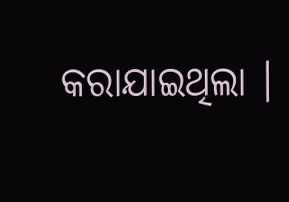କରାଯାଇଥିଲା ।